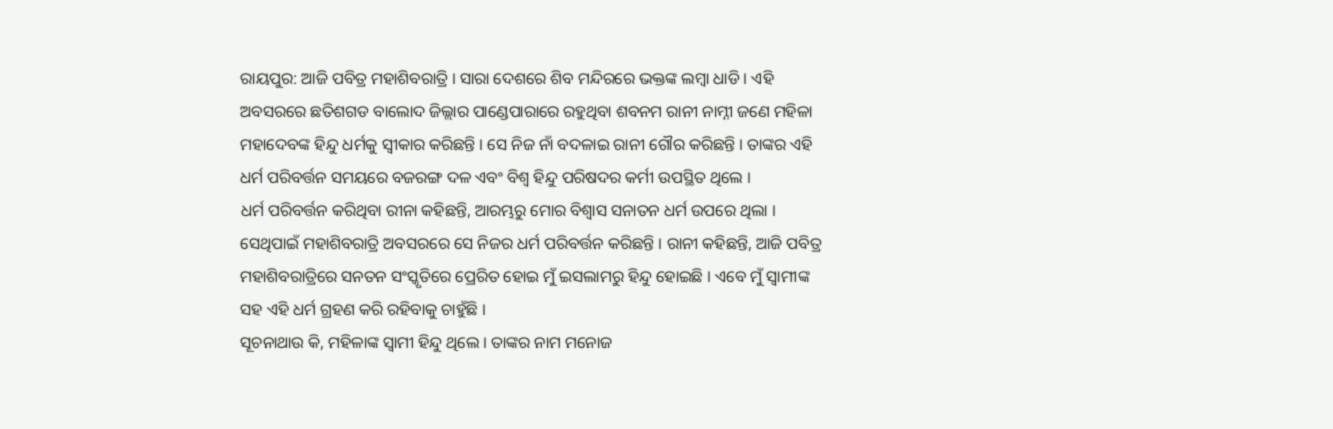ରାୟପୁର: ଆଜି ପବିତ୍ର ମହାଶିବରାତ୍ରି । ସାରା ଦେଶରେ ଶିବ ମନ୍ଦିରରେ ଭକ୍ତଙ୍କ ଲମ୍ବା ଧାଡି । ଏହି ଅବସରରେ ଛତିଶଗଡ ବାଲୋଦ ଜିଲ୍ଲାର ପାଣ୍ଡେପାରାରେ ରହୁଥିବା ଶବନମ ରାନୀ ନାମ୍ନୀ ଜଣେ ମହିଳା ମହାଦେବଙ୍କ ହିନ୍ଦୁ ଧର୍ମକୁ ସ୍ୱୀକାର କରିଛନ୍ତି । ସେ ନିଜ ନାଁ ବଦଳାଇ ରାନୀ ଗୌର କରିଛନ୍ତି । ତାଙ୍କର ଏହି ଧର୍ମ ପରିବର୍ତ୍ତନ ସମୟରେ ବଜରଙ୍ଗ ଦଳ ଏବଂ ବିଶ୍ୱ ହିନ୍ଦୁ ପରିଷଦର କର୍ମୀ ଉପସ୍ଥିତ ଥିଲେ ।
ଧର୍ମ ପରିବର୍ତ୍ତନ କରିଥିବା ରୀନା କହିଛନ୍ତି, ଆରମ୍ଭରୁ ମୋର ବିଶ୍ୱାସ ସନାତନ ଧର୍ମ ଉପରେ ଥିଲା । ସେଥିପାଇଁ ମହାଶିବରାତ୍ରି ଅବସରରେ ସେ ନିଜର ଧର୍ମ ପରିବର୍ତ୍ତନ କରିଛନ୍ତି । ରାନୀ କହିଛନ୍ତି, ଆଜି ପବିତ୍ର ମହାଶିବରାତ୍ରିରେ ସନତନ ସଂସ୍କୃତିରେ ପ୍ରେରିତ ହୋଇ ମୁଁ ଇସଲାମରୁ ହିନ୍ଦୁ ହୋଇଛି । ଏବେ ମୁଁ ସ୍ୱାମୀଙ୍କ ସହ ଏହି ଧର୍ମ ଗ୍ରହଣ କରି ରହିବାକୁ ଚାହୁଁଛି ।
ସୂଚନାଥାଉ କି, ମହିଳାଙ୍କ ସ୍ୱାମୀ ହିନ୍ଦୁ ଥିଲେ । ତାଙ୍କର ନାମ ମନୋଜ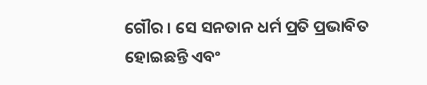ଗୌର । ସେ ସନତାନ ଧର୍ମ ପ୍ରତି ପ୍ରଭାବିତ ହୋଇଛନ୍ତି ଏବଂ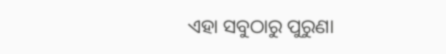ଏହା ସବୁଠାରୁ ପୁରୁଣା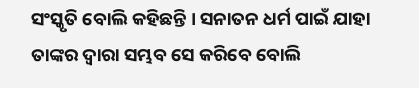ସଂସ୍କୃତି ବୋଲି କହିଛନ୍ତି । ସନାତନ ଧର୍ମ ପାଇଁ ଯାହା ତାଙ୍କର ଦ୍ୱାରା ସମ୍ଭବ ସେ କରିବେ ବୋଲି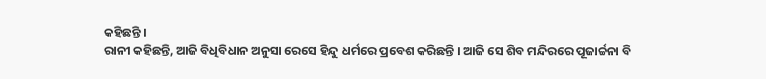କହିଛନ୍ତି ।
ରାନୀ କହିଛନ୍ତି, ଆଜି ବିଧିବିଧାନ ଅନୁସା ରେସେ ହିନ୍ଦୁ ଧର୍ମରେ ପ୍ରବେଶ କରିଛନ୍ତି । ଆଜି ସେ ଶିବ ମନ୍ଦିରରେ ପୂଜାର୍ଚ୍ଚନା ବି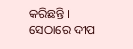କରିଛନ୍ତି । ସେଠାରେ ଦୀପ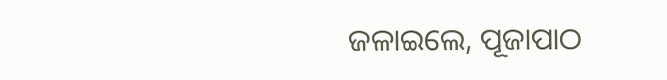ଜଳାଇଲେ, ପୂଜାପାଠ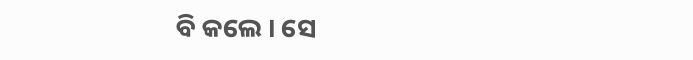ବି କଲେ । ସେ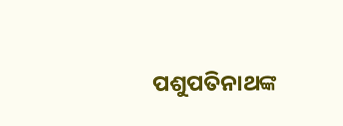ପଶୁପତିନାଥଙ୍କ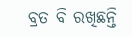ବ୍ରତ ବି ରଖିଛନ୍ତି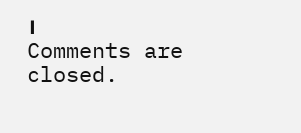।
Comments are closed.